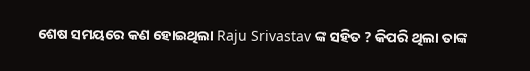ଶେଷ ସମୟରେ କଣ ହୋଇଥିଲା Raju Srivastav ଙ୍କ ସହିତ ? କିପରି ଥିଲା ତାଙ୍କ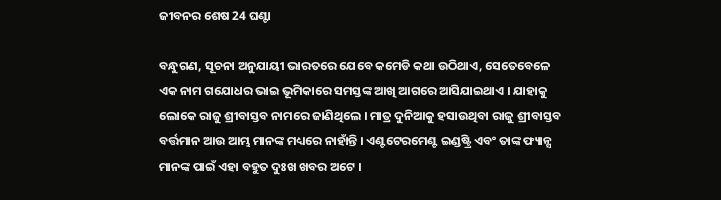ଜୀବନର ଶେଷ 24 ଘଣ୍ଟା

ବନ୍ଧୁଗଣ, ସୂଚନା ଅନୁଯାୟୀ ଭାରତରେ ଯେବେ କମେଡି କଥା ଉଠିଥାଏ, ସେତେବେଳେ ଏକ ନାମ ଗଯୋଧର ଭାଇ ଭୂମିକାରେ ସମସ୍ତଙ୍କ ଆଖି ଆଗରେ ଆସିଯାଇଥାଏ । ଯାହାକୁ ଲୋକେ ରାଜୁ ଶ୍ରୀବାସ୍ତବ ନାମରେ ଜାଣିଥିଲେ । ମାତ୍ର ଦୁନିଆକୁ ହସାଉଥିବା ରାଜୁ ଶ୍ରୀବାସ୍ତବ ବର୍ତ୍ତମାନ ଆଉ ଆମ୍ଭ ମାନଙ୍କ ମଧ୍ୟରେ ନାହାଁନ୍ତି । ଏଣ୍ଟଟେରମେଣ୍ଟ ଇଣ୍ଡଷ୍ଟ୍ରି ଏବଂ ତାଙ୍କ ଫ୍ୟାନ୍ସ ମାନଙ୍କ ପାଇଁ ଏହା ବହୁତ ଦୁଃଖ ଖବର ଅଟେ ।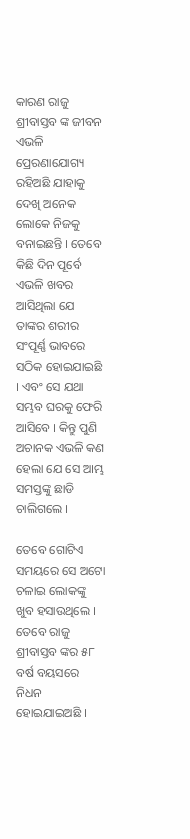କାରଣ ରାଜୁ ଶ୍ରୀବାସ୍ତବ ଙ୍କ ଜୀବନ ଏଭଳି ପ୍ରେରଣାଯୋଗ୍ୟ ରହିଅଛି ଯାହାକୁ ଦେଖି ଅନେକ ଲୋକେ ନିଜକୁ ବନାଇଛନ୍ତି । ତେବେ କିଛି ଦିନ ପୂର୍ବେ ଏଭଳି ଖବର ଆସିଥିଲା ଯେ ତାଙ୍କର ଶରୀର ସଂପୂର୍ଣ୍ଣ ଭାବରେ ସଠିକ ହୋଇଯାଇଛି । ଏବଂ ସେ ଯଥା ସମ୍ଭବ ଘରକୁ ଫେରି ଆସିବେ । କିନ୍ତୁ ପୁଣି ଅଚାନକ ଏଭଳି କଣ ହେଲା ଯେ ସେ ଆମ୍ଭ ସମସ୍ତଙ୍କୁ ଛାଡି ଚାଲିଗଲେ ।

ତେବେ ଗୋଟିଏ ସମୟରେ ସେ ଅଟୋ ଚଳାଇ ଲୋକଙ୍କୁ ଖୁବ ହସାଉଥିଲେ । ତେବେ ରାଜୁ ଶ୍ରୀବାସ୍ତବ ଙ୍କର ୫୮ ବର୍ଷ ବୟସରେ ନିଧନ ହୋଇଯାଇଅଛି ।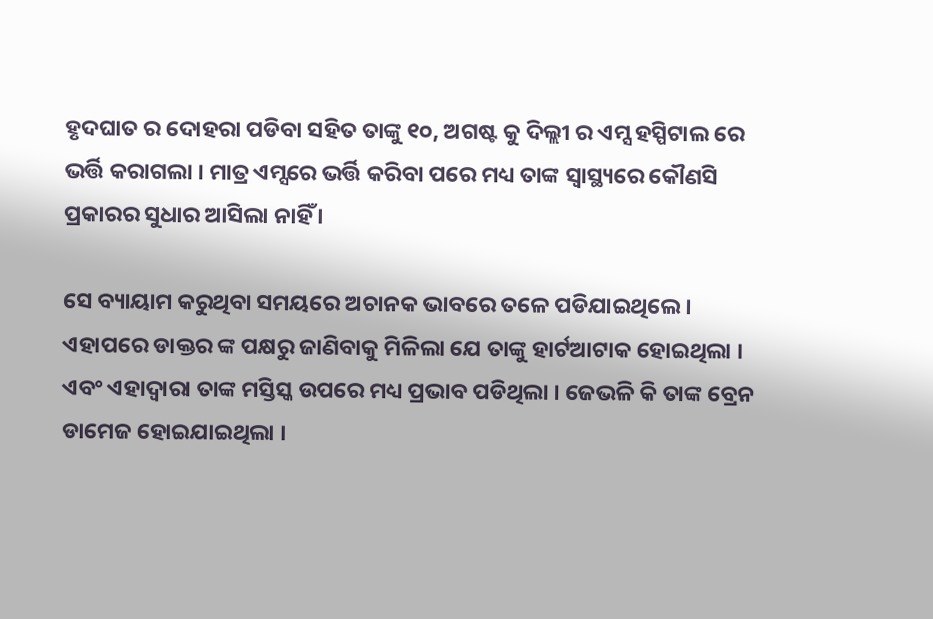ହୃଦଘାତ ର ଦୋହରା ପଡିବା ସହିତ ତାଙ୍କୁ ୧୦, ଅଗଷ୍ଟ କୁ ଦିଲ୍ଲୀ ର ଏମ୍ସ ହସ୍ପିଟାଲ ରେ ଭର୍ତ୍ତି କରାଗଲା । ମାତ୍ର ଏମ୍ସରେ ଭର୍ତ୍ତି କରିବା ପରେ ମଧ୍ୟ ତାଙ୍କ ସ୍ୱାସ୍ଥ୍ୟରେ କୌଣସି ପ୍ରକାରର ସୁଧାର ଆସିଲା ନାହିଁ ।

ସେ ବ୍ୟାୟାମ କରୁଥିବା ସମୟରେ ଅଚାନକ ଭାବରେ ତଳେ ପଡିଯାଇଥିଲେ । ଏହାପରେ ଡାକ୍ତର ଙ୍କ ପକ୍ଷରୁ ଜାଣିବାକୁ ମିଳିଲା ଯେ ତାଙ୍କୁ ହାର୍ଟଆଟାକ ହୋଇଥିଲା । ଏବଂ ଏହାଦ୍ଵାରା ତାଙ୍କ ମସ୍ତିସ୍କ ଉପରେ ମଧ୍ୟ ପ୍ରଭାବ ପଡିଥିଲା । ଜେଭଳି କି ତାଙ୍କ ବ୍ରେନ ଡାମେଜ ହୋଇଯାଇଥିଲା ।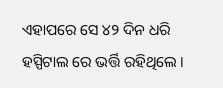ଏହାପରେ ସେ ୪୨ ଦିନ ଧରି ହସ୍ପିଟାଲ ରେ ଭର୍ତ୍ତି ରହିଥିଲେ ।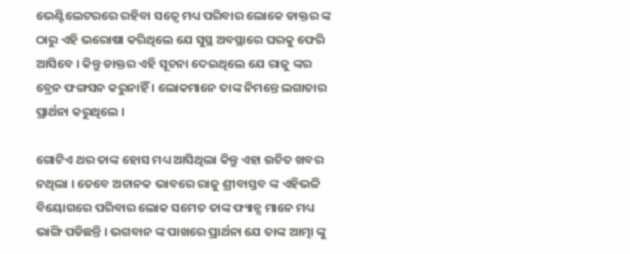ଭେଣ୍ଟିଲେଟରରେ ରହିବା ସତ୍ବେ ମଧ୍ୟ ପରିବାର ଲୋକେ ଡାକ୍ତର ଙ୍କ ଠାରୁ ଏହି ଭରୋଷା କରିଥିଲେ ଯେ ସୁସ୍ଥ ଅବସ୍ଥାରେ ଘରକୁ ଫେରି ଆସିବେ । କିନ୍ତୁ ଡାକ୍ତର ଏହି ସୂଚନା ଦେଇଥିଲେ ଯେ ରାଜୁ ଙ୍କର ବ୍ରେନ ଫଙ୍ଗସନ କରୁନାହିଁ । ଲୋକମାନେ ତାଙ୍କ ନିମନ୍ତେ ଲଗାତାର ପ୍ରାର୍ଥନା କରୁଥିଲେ ।

ଗୋଟିଏ ଥର ତାଙ୍କ ହୋସ ମଧ୍ୟ ଆସିଥିଲା କିନ୍ତୁ ଏହା ଉଚିତ ଖବର ନଥିଲା । ତେବେ ଅଚାନକ ଭାବରେ ରାଜୁ ଶ୍ରୀବାସ୍ତବ ଙ୍କ ଏହିଭଳି ବିୟୋଗରେ ପରିବାର ଲୋକ ସମେତ ତାଙ୍କ ଫ୍ୟାନ୍ସ ମାନେ ମଧ୍ୟ ଭାଙ୍ଗି ପଡିଛନ୍ତି । ଭଗବାନ ଙ୍କ ପାଖରେ ପ୍ରାର୍ଥନା ଯେ ତାଙ୍କ ଆତ୍ମା ଙ୍କୁ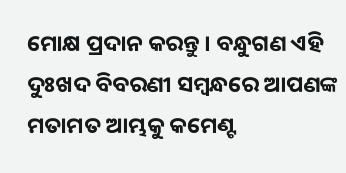ମୋକ୍ଷ ପ୍ରଦାନ କରନ୍ତୁ । ବନ୍ଧୁଗଣ ଏହି ଦୁଃଖଦ ବିବରଣୀ ସମ୍ବନ୍ଧରେ ଆପଣଙ୍କ ମତାମତ ଆମ୍ଭକୁ କମେଣ୍ଟ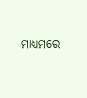ମାଧ୍ୟମରେ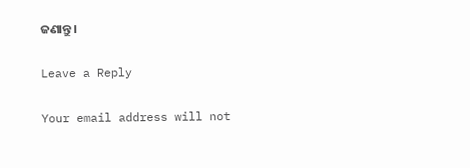ଜଣାନ୍ତୁ ।

Leave a Reply

Your email address will not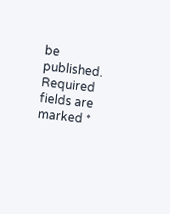be published. Required fields are marked *